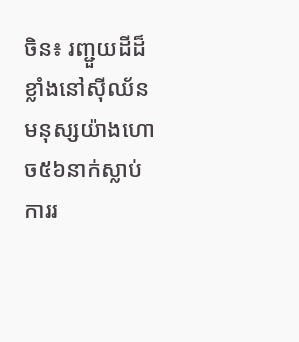ចិន៖ រញ្ជួយដីដ៏ខ្លាំងនៅស៊ីឈ័ន មនុស្សយ៉ាងហោច៥៦នាក់ស្លាប់
ការរ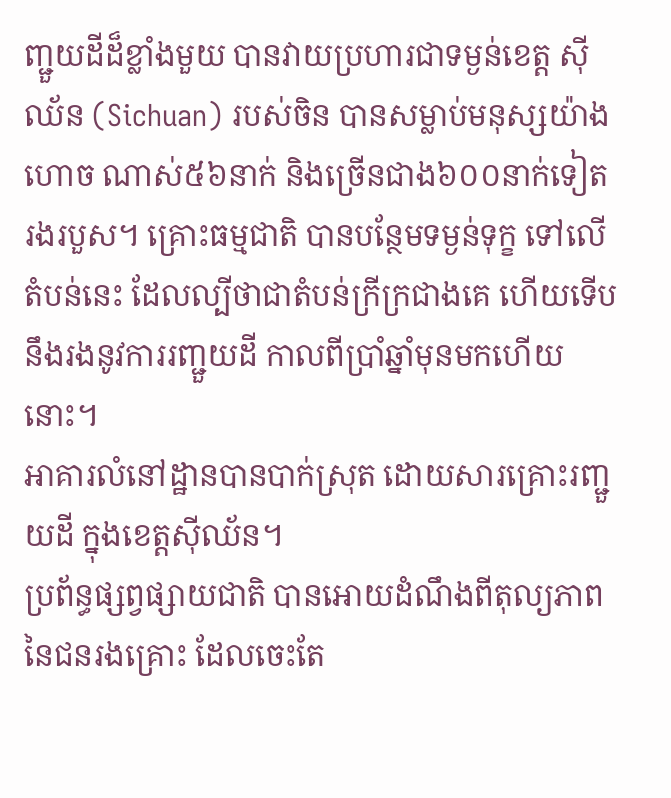ញ្ជួយដីដ៏ខ្លាំងមួយ បានវាយប្រហារជាទម្ងន់ខេត្ត ស៊ីឈ័ន (Sichuan) របស់ចិន បានសម្លាប់មនុស្សយ៉ាងហោច ណាស់៥៦នាក់ និងច្រើនជាង៦០០នាក់ទៀតរងរបួស។ គ្រោះធម្មជាតិ បានបន្ថែមទម្ងន់ទុក្ខ ទៅលើតំបន់នេះ ដែលល្បីថាជាតំបន់ក្រីក្រជាងគេ ហើយទើបនឹងរងនូវការរញ្ជួយដី កាលពីប្រាំឆ្នាំមុនមកហើយនោះ។
អាគារលំនៅដ្ឋានបានបាក់ស្រុត ដោយសារគ្រោះរញ្ជួយដី ក្នុងខេត្តស៊ីឈ័ន។
ប្រព័ន្ធផ្សព្វផ្សាយជាតិ បានអោយដំណឹងពីតុល្យភាព នៃជនរងគ្រោះ ដែលចេះតែ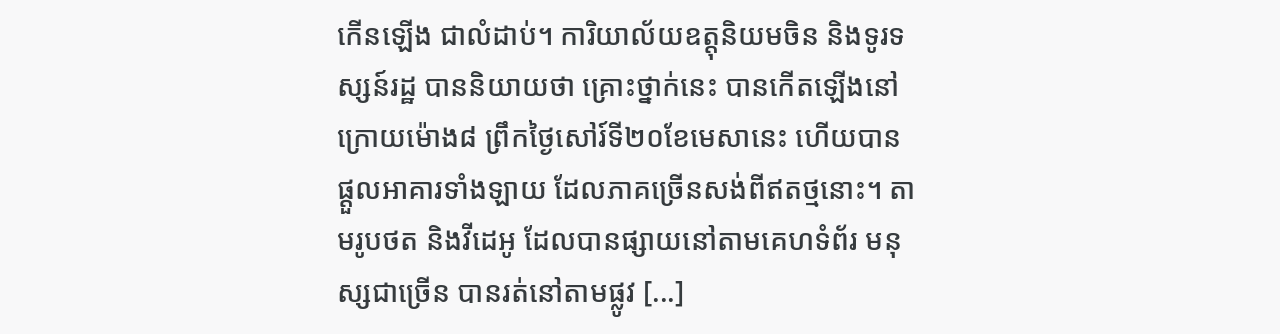កើនឡើង ជាលំដាប់។ ការិយាល័យឧត្តុនិយមចិន និងទូរទស្សន៍រដ្ឋ បាននិយាយថា គ្រោះថ្នាក់នេះ បានកើតឡើងនៅក្រោយម៉ោង៨ ព្រឹកថ្ងៃសៅរ៍ទី២០ខែមេសានេះ ហើយបានផ្ដួលអាគារទាំងឡាយ ដែលភាគច្រើនសង់ពីឥតថ្មនោះ។ តាមរូបថត និងវីដេអូ ដែលបានផ្សាយនៅតាមគេហទំព័រ មនុស្សជាច្រើន បានរត់នៅតាមផ្លូវ [...]